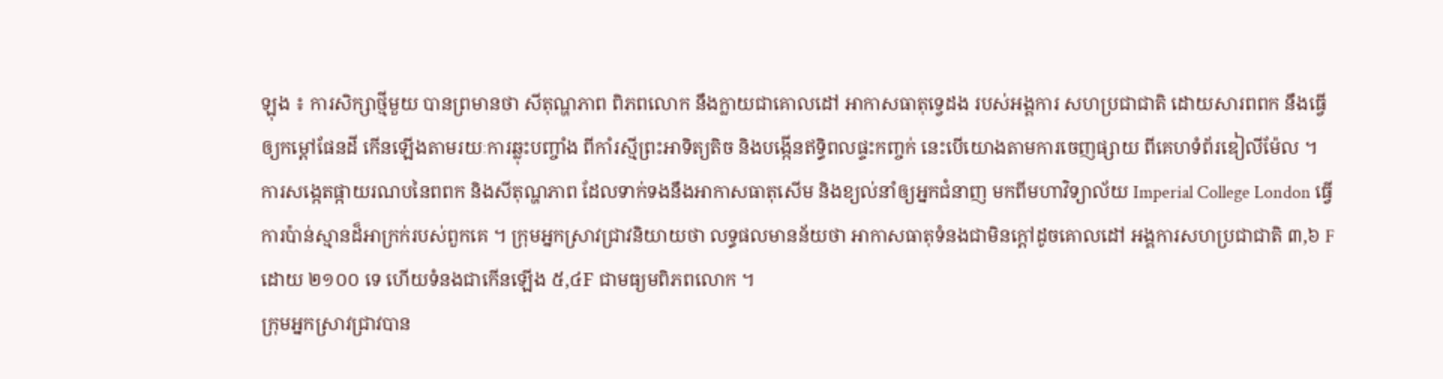ឡុង ៖ ការសិក្សាថ្មីមួយ បានព្រមានថា សីតុណ្ហភាព ពិភពលោក នឹងក្លាយជាគោលដៅ អាកាសធាតុទ្វេដង របស់អង្គការ សហប្រជាជាតិ ដោយសារពពក នឹងធ្វើឲ្យកម្តៅផែនដី កើនឡើងតាមរយៈការឆ្លុះបញ្ចាំង ពីកាំរស្មីព្រះអាទិត្យតិច និងបង្កើនឥទ្ធិពលផ្ទះកញ្ចក់ នេះបើយោងតាមការចេញផ្សាយ ពីគេហទំព័រឌៀលីម៉ែល ។
ការសង្កេតផ្កាយរណបនៃពពក និងសីតុណ្ហភាព ដែលទាក់ទងនឹងអាកាសធាតុសើម និងខ្យល់នាំឲ្យអ្នកជំនាញ មកពីមហាវិទ្យាល័យ Imperial College London ធ្វើការប៉ាន់ស្មានដ៏អាក្រក់របស់ពួកគេ ។ ក្រុមអ្នកស្រាវជ្រាវនិយាយថា លទ្ធផលមានន័យថា អាកាសធាតុទំនងជាមិនក្តៅដូចគោលដៅ អង្គការសហប្រជាជាតិ ៣,៦ F ដោយ ២១០០ ទេ ហើយទំនងជាកើនឡើង ៥,៤F ជាមធ្យមពិភពលោក ។
ក្រុមអ្នកស្រាវជ្រាវបាន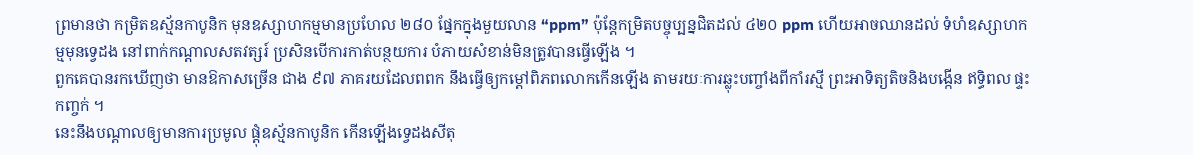ព្រមានថា កម្រិតឧស្ម័នកាបូនិក មុនឧស្សាហកម្មមានប្រហែល ២៨០ ផ្នែកក្នុងមួយលាន “ppm” ប៉ុន្តែកម្រិតបច្ចុប្បន្នជិតដល់ ៤២០ ppm ហើយអាចឈានដល់ ទំហំឧស្សាហកម្មមុនទ្វេដង នៅពាក់កណ្តាលសតវត្សរ៍ ប្រសិនបើការកាត់បន្ថយការ បំភាយសំខាន់មិនត្រូវបានធ្វើឡើង ។
ពួកគេបានរកឃើញថា មានឱកាសច្រើន ជាង ៩៧ ភាគរយដែលពពក នឹងធ្វើឲ្យកម្ដៅពិភពលោកកើនឡើង តាមរយៈការឆ្លុះបញ្ចាំងពីកាំរស្មី ព្រះអាទិត្យតិចនិងបង្កើន ឥទ្ធិពល ផ្ទះកញ្ចក់ ។
នេះនឹងបណ្តាលឲ្យមានការប្រមូល ផ្តុំឧស្ម័នកាបូនិក កើនឡើងទ្វេដងសីតុ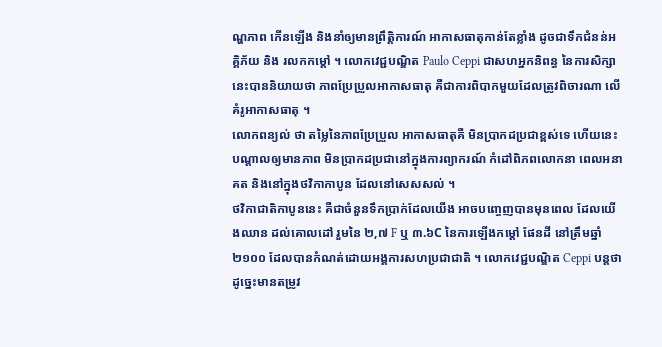ណ្ហភាព កើនឡើង និងនាំឲ្យមានព្រឹត្តិការណ៍ អាកាសធាតុកាន់តែខ្លាំង ដូចជាទឹកជំនន់អគ្គិភ័យ និង រលកកម្តៅ ។ លោកវេជ្ជបណ្ឌិត Paulo Ceppi ជាសហអ្នកនិពន្ធ នៃការសិក្សានេះបាននិយាយថា ភាពប្រែប្រួលអាកាសធាតុ គឺជាការពិបាកមួយដែលត្រូវពិចារណា លើគំរូអាកាសធាតុ ។
លោកពន្យល់ ថា តម្លៃនៃភាពប្រែប្រួល អាកាសធាតុគឺ មិនប្រាកដប្រជាខ្ពស់ទេ ហើយនេះបណ្តាលឲ្យមានភាព មិនប្រាកដប្រជានៅក្នុងការព្យាករណ៍ កំដៅពិភពលោកនា ពេលអនាគត និងនៅក្នុងថវិកាកាបូន ដែលនៅសេសសល់ ។
ថវិកាជាតិកាបូននេះ គឺជាចំនួនទឹកប្រាក់ដែលយើង អាចបញ្ចេញបានមុនពេល ដែលយើងឈាន ដល់គោលដៅ រួមនៃ ២,៧ F ឬ ៣.៦C នៃការឡើងកម្ដៅ ផែនដី នៅត្រឹមឆ្នាំ ២១០០ ដែលបានកំណត់ដោយអង្គការសហប្រជាជាតិ ។ លោកវេជ្ជបណ្ឌិត Ceppi បន្តថា ដូច្នេះមានតម្រូវ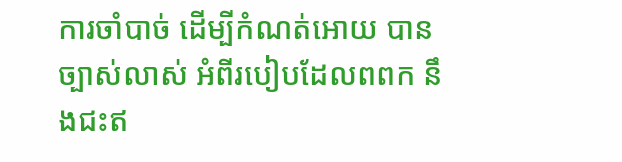ការចាំបាច់ ដើម្បីកំណត់អោយ បានច្បាស់លាស់ អំពីរបៀបដែលពពក នឹងជះឥ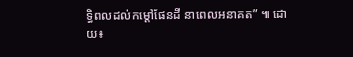ទ្ធិពលដល់កម្ដៅផែនដី នាពេលអនាគត” ៕ ដោយ៖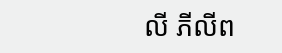លី ភីលីព